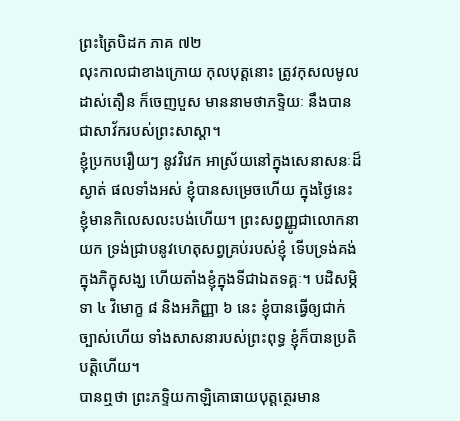ព្រះត្រៃបិដក ភាគ ៧២
លុះកាលជាខាងក្រោយ កុលបុត្តនោះ ត្រូវកុសលមូលដាស់តឿន ក៏ចេញបួស មាននាមថាភទ្ទិយៈ នឹងបានជាសាវ័ករបស់ព្រះសាស្តា។
ខ្ញុំប្រកបរឿយៗ នូវវិវេក អាស្រ័យនៅក្នុងសេនាសនៈដ៏ស្ងាត់ ផលទាំងអស់ ខ្ញុំបានសម្រេចហើយ ក្នុងថ្ងៃនេះ ខ្ញុំមានកិលេសលះបង់ហើយ។ ព្រះសព្វញ្ញូជាលោកនាយក ទ្រង់ជ្រាបនូវហេតុសព្វគ្រប់របស់ខ្ញុំ ទើបទ្រង់គង់ក្នុងភិក្ខុសង្ឃ ហើយតាំងខ្ញុំក្នុងទីជាឯតទគ្គៈ។ បដិសម្ភិទា ៤ វិមោក្ខ ៨ និងអភិញ្ញា ៦ នេះ ខ្ញុំបានធ្វើឲ្យជាក់ច្បាស់ហើយ ទាំងសាសនារបស់ព្រះពុទ្ធ ខ្ញុំក៏បានប្រតិបត្តិហើយ។
បានឮថា ព្រះភទ្ទិយកាឡិគោធាយបុត្តត្ថេរមាន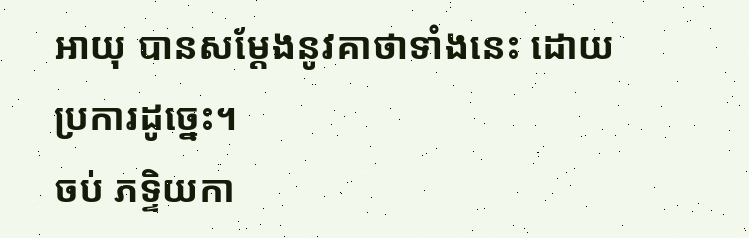អាយុ បានសម្តែងនូវគាថាទាំងនេះ ដោយប្រការដូច្នេះ។
ចប់ ភទិ្ទយកា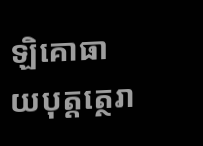ឡិគោធាយបុត្តត្ថេរា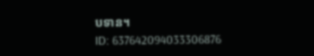បទាន។
ID: 637642094033306876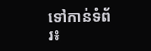ទៅកាន់ទំព័រ៖